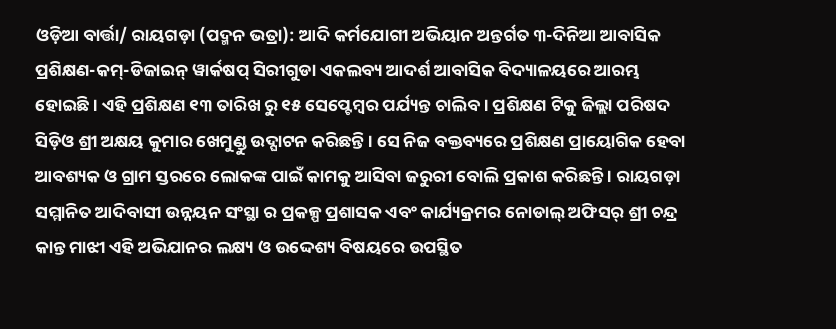ଓଡ଼ିଆ ବାର୍ତ୍ତା/ ରାୟଗଡ଼ା (ପଦ୍ମନ ଭତ୍ରା): ଆଦି କର୍ମଯୋଗୀ ଅଭିୟାନ ଅନ୍ତର୍ଗତ ୩-ଦିନିଆ ଆବାସିକ ପ୍ରଶିକ୍ଷଣ-କମ୍-ଡିଜାଇନ୍ ୱାର୍କଷପ୍ ସିରୀଗୁଡା ଏକଲବ୍ୟ ଆଦର୍ଶ ଆବାସିକ ବିଦ୍ୟାଳୟରେ ଆରମ୍ଭ ହୋଇଛି । ଏହି ପ୍ରଶିକ୍ଷଣ ୧୩ ତାରିଖ ରୁ ୧୫ ସେପ୍ଟେମ୍ବର ପର୍ଯ୍ୟନ୍ତ ଚାଲିବ । ପ୍ରଶିକ୍ଷଣ ଟିକୁ ଜିଲ୍ଲା ପରିଷଦ ସିଡ଼ିଓ ଶ୍ରୀ ଅକ୍ଷୟ କୁମାର ଖେମୁଣ୍ଡୁ ଉଦ୍ଘାଟନ କରିଛନ୍ତି । ସେ ନିଜ ବକ୍ତବ୍ୟରେ ପ୍ରଶିକ୍ଷଣ ପ୍ରାୟୋଗିକ ହେବା ଆବଶ୍ୟକ ଓ ଗ୍ରାମ ସ୍ତରରେ ଲୋକଙ୍କ ପାଇଁ କାମକୁ ଆସିବା ଜରୁରୀ ବୋଲି ପ୍ରକାଶ କରିଛନ୍ତି । ରାୟଗଡ଼ା ସମ୍ମାନିତ ଆଦିବାସୀ ଉନ୍ନୟନ ସଂସ୍ଥା ର ପ୍ରକଳ୍ପ ପ୍ରଶାସକ ଏବଂ କାର୍ଯ୍ୟକ୍ରମର ନୋଡାଲ୍ ଅଫିସର୍ ଶ୍ରୀ ଚନ୍ଦ୍ର କାନ୍ତ ମାଝୀ ଏହି ଅଭିଯାନର ଲକ୍ଷ୍ୟ ଓ ଉଦ୍ଦେଶ୍ୟ ବିଷୟରେ ଉପସ୍ଥିତ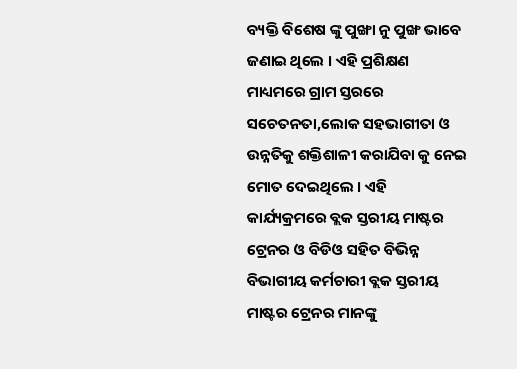ବ୍ୟକ୍ତି ବିଶେଷ ଙ୍କୁ ପୁଙ୍ଖା ନୁ ପୁଙ୍ଖ ଭାବେ ଜଣାଇ ଥିଲେ । ଏହି ପ୍ରଶିକ୍ଷଣ ମାଧ୍ୟମରେ ଗ୍ରାମ ସ୍ତରରେ ସଚେତନତା,ଲୋକ ସହଭାଗୀତା ଓ ଉନ୍ନତିକୁ ଶକ୍ତିଶାଳୀ କରାଯିବା କୁ ନେଇ ମୋତ ଦେଇଥିଲେ । ଏହି କାର୍ଯ୍ୟକ୍ରମରେ ବ୍ଲକ ସ୍ତରୀୟ ମାଷ୍ଟର ଟ୍ରେନର ଓ ବିଡିଓ ସହିତ ବିଭିନ୍ନ ବିଭାଗୀୟ କର୍ମଚାରୀ ବ୍ଲକ ସ୍ତରୀୟ ମାଷ୍ଟର ଟ୍ରେନର ମାନଙ୍କୁ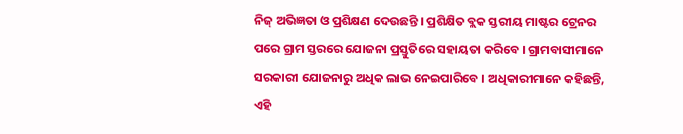ନିଜ୍ ଅଭିଜ୍ଞତା ଓ ପ୍ରଶିକ୍ଷଣ ଦେଉଛନ୍ତି । ପ୍ରଶିକ୍ଷିତ ବ୍ଲକ ସ୍ତରୀୟ ମାଷ୍ଟର ଟ୍ରେନର ପରେ ଗ୍ରାମ ସ୍ତରରେ ଯୋଜନା ପ୍ରସ୍ତୁତିରେ ସହାୟତା କରିବେ । ଗ୍ରାମବାସୀମାନେ ସରକାରୀ ଯୋଜନାରୁ ଅଧିକ ଲାଭ ନେଇପାରିବେ । ଅଧିକାରୀମାନେ କହିଛନ୍ତି, ଏହି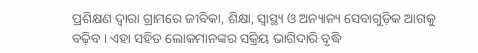ପ୍ରଶିକ୍ଷଣ ଦ୍ୱାରା ଗ୍ରାମରେ ଜୀବିକା, ଶିକ୍ଷା, ସ୍ୱାସ୍ଥ୍ୟ ଓ ଅନ୍ୟାନ୍ୟ ସେବାଗୁଡ଼ିକ ଆଗକୁ ବଢ଼ିବ । ଏହା ସହିତ ଲୋକମାନଙ୍କର ସକ୍ରିୟ ଭାଗିଦାରି ବୃଦ୍ଧି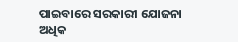ପାଇବାରେ ସରକାରୀ ଯୋଜନା ଅଧିକ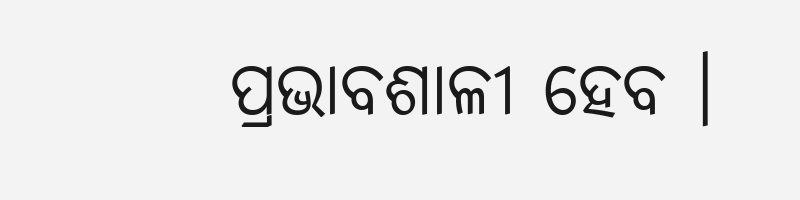ପ୍ରଭାବଶାଳୀ ହେବ ।